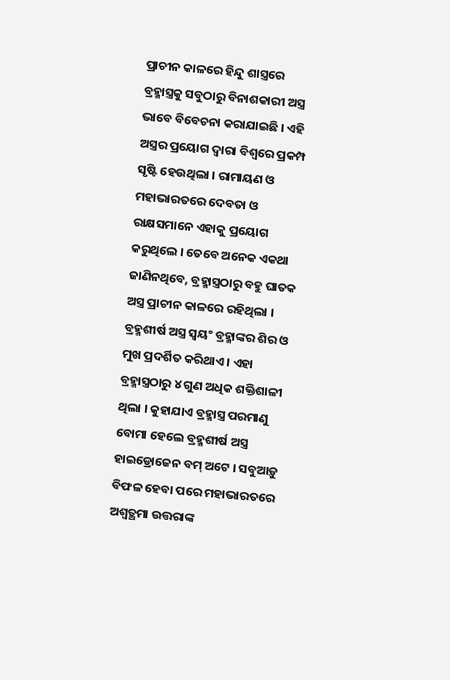ପ୍ରାଚୀନ କାଳରେ ହିନ୍ଦୁ ଶାସ୍ତ୍ରରେ ବ୍ରହ୍ମାସ୍ତ୍ରକୁ ସବୁଠାରୁ ବିନାଶକାରୀ ଅସ୍ତ୍ର ଭାବେ ବିବେଚନା କରାଯାଇଛି । ଏହି ଅସ୍ତ୍ରର ପ୍ରୟୋଗ ଦ୍ୱାରା ବିଶ୍ୱରେ ପ୍ରକମ୍ପ ସୃଷ୍ଟି ହେଉଥିଲା । ରାମାୟଣ ଓ ମହାଭାରତରେ ଦେବତା ଓ ରାକ୍ଷସମାନେ ଏହାକୁ ପ୍ରୟୋଗ କରୁଥିଲେ । ତେବେ ଅନେକ ଏକଥା ଜାଣିନଥିବେ, ବ୍ରହ୍ମାସ୍ତ୍ରଠାରୁ ବହୁ ଘାତକ ଅସ୍ତ୍ର ପ୍ରାଚୀନ କାଳରେ ରହିଥିଲା ।
ବ୍ରହ୍ମଶୀର୍ଷ ଅସ୍ତ୍ର ସ୍ୱୟଂ ବ୍ରହ୍ମାଙ୍କର ଶିର ଓ ମୁଖ ପ୍ରଦର୍ଶିତ କରିଥାଏ । ଏହା ବ୍ରହ୍ମାସ୍ତ୍ରଠାରୁ ୪ ଗୁଣ ଅଧିକ ଶକ୍ତିଶାଳୀ ଥିଲା । କୁହାଯାଏ ବ୍ରହ୍ମାସ୍ତ୍ର ପରମାଣୁ ବୋମା ହେଲେ ବ୍ରହ୍ମଶୀର୍ଷ ଅସ୍ତ୍ର ହାଇଡ୍ରୋଜେନ ବମ୍ ଅଟେ । ସବୁଆଡ଼ୁ ବିଫଳ ହେବା ପରେ ମହାଭାରତରେ ଅଶ୍ୱତ୍ଥମା ଉତ୍ତରାଙ୍କ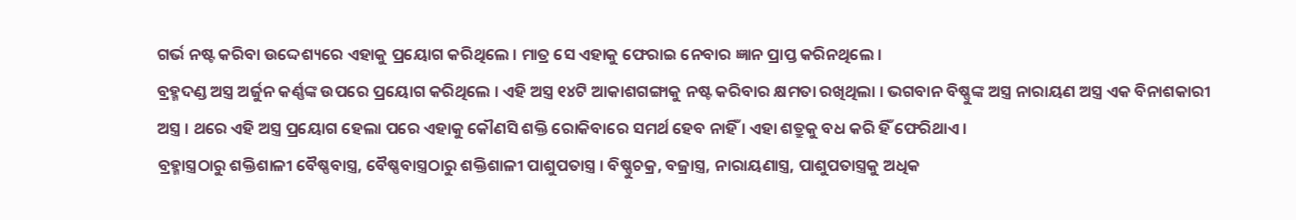ଗର୍ଭ ନଷ୍ଟ କରିବା ଉଦ୍ଦେଶ୍ୟରେ ଏହାକୁ ପ୍ରୟୋଗ କରିଥିଲେ । ମାତ୍ର ସେ ଏହାକୁ ଫେରାଇ ନେବାର ଜ୍ଞାନ ପ୍ରାପ୍ତ କରିନଥିଲେ ।
ବ୍ରହ୍ମଦଣ୍ଡ ଅସ୍ତ୍ର ଅର୍ଜୁନ କର୍ଣ୍ଣଙ୍କ ଉପରେ ପ୍ରୟୋଗ କରିଥିଲେ । ଏହି ଅସ୍ତ୍ର ୧୪ଟି ଆକାଶଗଙ୍ଗାକୁ ନଷ୍ଟ କରିବାର କ୍ଷମତା ରଖିଥିଲା । ଭଗବାନ ବିଷ୍ଣୁଙ୍କ ଅସ୍ତ୍ର ନାରାୟଣ ଅସ୍ତ୍ର ଏକ ବିନାଶକାରୀ ଅସ୍ତ୍ର । ଥରେ ଏହି ଅସ୍ତ୍ର ପ୍ରୟୋଗ ହେଲା ପରେ ଏହାକୁ କୌଣସି ଶକ୍ତି ରୋକିବାରେ ସମର୍ଥ ହେବ ନାହିଁ । ଏହା ଶତ୍ରୁକୁ ବଧ କରି ହିଁ ଫେରିଥାଏ ।
ବ୍ରହ୍ମାସ୍ତ୍ରଠାରୁ ଶକ୍ତିଶାଳୀ ବୈଷ୍ଣବାସ୍ତ୍ର, ବୈଷ୍ଣବାସ୍ତ୍ରଠାରୁ ଶକ୍ତିଶାଳୀ ପାଶୁପତାସ୍ତ୍ର । ବିଷ୍ଣୁଚକ୍ର, ବଜ୍ରାସ୍ତ୍ର, ନାରାୟଣାସ୍ତ୍ର, ପାଶୁପତାସ୍ତ୍ରକୁ ଅଧିକ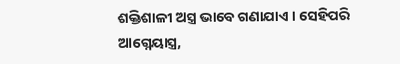ଶକ୍ତିଶାଳୀ ଅସ୍ତ୍ର ଭାବେ ଗଣାଯାଏ । ସେହିପରି ଆଗ୍ନେୟାସ୍ତ୍ର,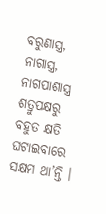ବରୁଣାସ୍ତ୍ର, ନାଗାସ୍ତ୍ର, ନାଗପାଶାସ୍ତ୍ର ଶତ୍ରୁପକ୍ଷରୁ ବହୁତ କ୍ଷତି ଘଟାଇବାରେ ସକ୍ଷମ ଥା’ନ୍ତି ।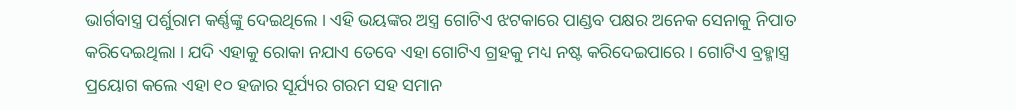ଭାର୍ଗବାସ୍ତ୍ର ପର୍ଶୁରାମ କର୍ଣ୍ଣଙ୍କୁ ଦେଇଥିଲେ । ଏହି ଭୟଙ୍କର ଅସ୍ତ୍ର ଗୋଟିଏ ଝଟକାରେ ପାଣ୍ଡବ ପକ୍ଷର ଅନେକ ସେନାକୁ ନିପାତ କରିଦେଇଥିଲା । ଯଦି ଏହାକୁ ରୋକା ନଯାଏ ତେବେ ଏହା ଗୋଟିଏ ଗ୍ରହକୁ ମଧ୍ୟ ନଷ୍ଟ କରିଦେଇପାରେ । ଗୋଟିଏ ବ୍ରହ୍ମାସ୍ତ୍ର ପ୍ରୟୋଗ କଲେ ଏହା ୧୦ ହଜାର ସୂର୍ଯ୍ୟର ଗରମ ସହ ସମାନ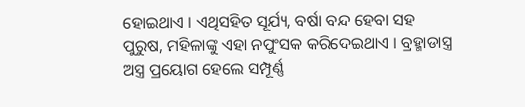ହୋଇଥାଏ । ଏଥିସହିତ ସୂର୍ଯ୍ୟ, ବର୍ଷା ବନ୍ଦ ହେବା ସହ ପୁରୁଷ, ମହିଳାଙ୍କୁ ଏହା ନପୁଂସକ କରିଦେଇଥାଏ । ବ୍ରହ୍ମାଡାସ୍ତ୍ର ଅସ୍ତ୍ର ପ୍ରୟୋଗ ହେଲେ ସମ୍ପୂର୍ଣ୍ଣ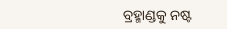ବ୍ରହ୍ମାଣ୍ଡକୁ ନଷ୍ଟ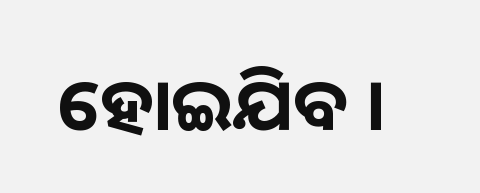ହୋଇଯିବ ।